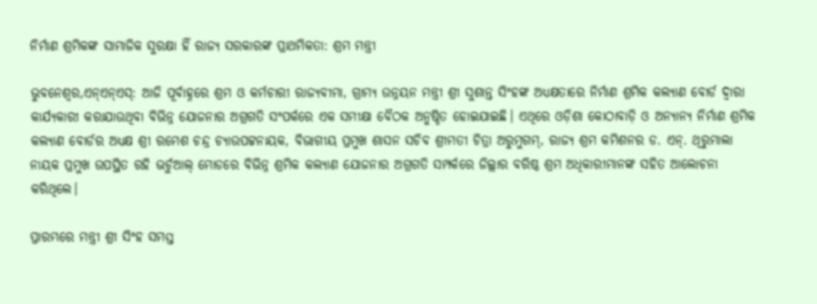ନିର୍ମାଣ ଶ୍ରମିକଙ୍କ ସାମାଜିକ ସୁରକ୍ଷା ହିଁ ରାଜ୍ୟ ସରକାରଙ୍କ ପ୍ରାଥମିକତା: ଶ୍ରମ ମନ୍ତ୍ରୀ

ଭୁବନେଶ୍ୱର,ଏନ୍ଏନ୍ଏସ୍: ଆଜି ପୂର୍ବାହ୍ନରେ ଶ୍ରମ ଓ କର୍ମଚାରୀ ରାଜ୍ୟବୀମା, ଗ୍ରାମ୍ୟ ଉନ୍ନୟନ ମନ୍ତ୍ରୀ ଶ୍ରୀ ସୁଶାନ୍ତ ସିଂହଙ୍କ ଅଧ୍ୟକ୍ଷତାରେ ନିର୍ମାଣ ଶ୍ରମିକ କଲ୍ୟାଣ ବୋର୍ଡ ଦ୍ୱାରା କାର୍ଯ୍ୟକାରୀ କରାଯାଉଥିବା ବିଭିନ୍ନ ଯୋଜନାର ଅଗ୍ରଗତି ସଂପର୍କରେ ଏକ ସମୀକ୍ଷା ବୈଠକ ଅନୁଷ୍ଠିତ ହୋଇଯାଇଛି। ଏଥିରେ ଓଡ଼ିଶା କୋଠାବାଡ଼ି ଓ ଅନ୍ୟାନ୍ୟ ନିର୍ମାଣ ଶ୍ରମିକ କଲ୍ୟାଣ ବୋର୍ଡର ଅଧ୍ୟକ୍ଷ ଶ୍ରୀ ରମେଶ ଚନ୍ଦ୍ର ଚ୍ୟାଉପଟ୍ଟନାୟକ, ବିଭାଗୀୟ ପ୍ରମୁଖ ଶାସନ ସଚିବ ଶ୍ରୀମତୀ ଚିତ୍ରା ଅରୁମୁଗମ୍, ରାଜ୍ୟ ଶ୍ରମ କମିଶନର ଡ. ଏନ୍. ଥିରୁମାଲା ନାୟକ ପ୍ରମୁଖ ଉପସ୍ଥିତ ରହି ଭର୍ଚୁଆଲ୍ ମୋଡରେ ବିଭିନ୍ନ ଶ୍ରମିକ କଲ୍ୟାଣ ଯୋଜନାର ଅଗ୍ରଗତି ସମ୍ପର୍କରେ ଜିଲ୍ଲାର ବରିଷ୍ଠ ଶ୍ରମ ଅଧିକାରୀମାନଙ୍କ ସହିତ ଆଲୋଚନା କରିଥିଲେ।

ପ୍ରାରମ୍ଭରେ ମନ୍ତ୍ରୀ ଶ୍ରୀ ସିଂହ ସମସ୍ତ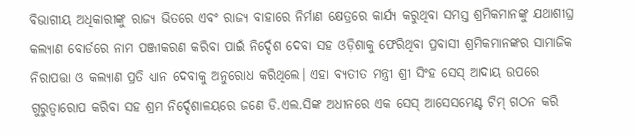ବିଭାଗୀୟ ଅଧିକାରୀଙ୍କୁ ରାଜ୍ୟ ଭିତରେ ଏବଂ ରାଜ୍ୟ ବାହାରେ ନିର୍ମାଣ କ୍ଷେତ୍ରରେ କାର୍ଯ୍ୟ କରୁଥିବା ସମସ୍ତ ଶ୍ରମିକମାନଙ୍କୁ ଯଥାଶୀଘ୍ର କଲ୍ୟାଣ ବୋର୍ଡରେ ନାମ ପଞ୍ଜୀକରଣ କରିବା ପାଇଁ ନିର୍ଦ୍ଦେଶ ଦେବା ସହ ଓଡ଼ିଶାକୁ ଫେରିଥିବା ପ୍ରବାସୀ ଶ୍ରମିକମାନଙ୍କର ସାମାଜିକ ନିରାପତ୍ତା ଓ କଲ୍ୟାଣ ପ୍ରତି ଧ୍ୟାନ ଦେବାକୁ ଅନୁରୋଧ କରିଥିଲେ। ଏହା ବ୍ୟତୀତ ମନ୍ତ୍ରୀ ଶ୍ରୀ ସିଂହ ସେସ୍ ଆଦାୟ ଉପରେ ଗୁରୁତ୍ୱାରୋପ କରିବା ସହ ଶ୍ରମ ନିର୍ଦ୍ଦେଶାଳୟରେ ଜଣେ ଡି.ଏଲ.ସିଙ୍କ ଅଧୀନରେ ଏକ ସେସ୍ ଆସେସମେଣ୍ଟ ଟିମ୍ ଗଠନ କରି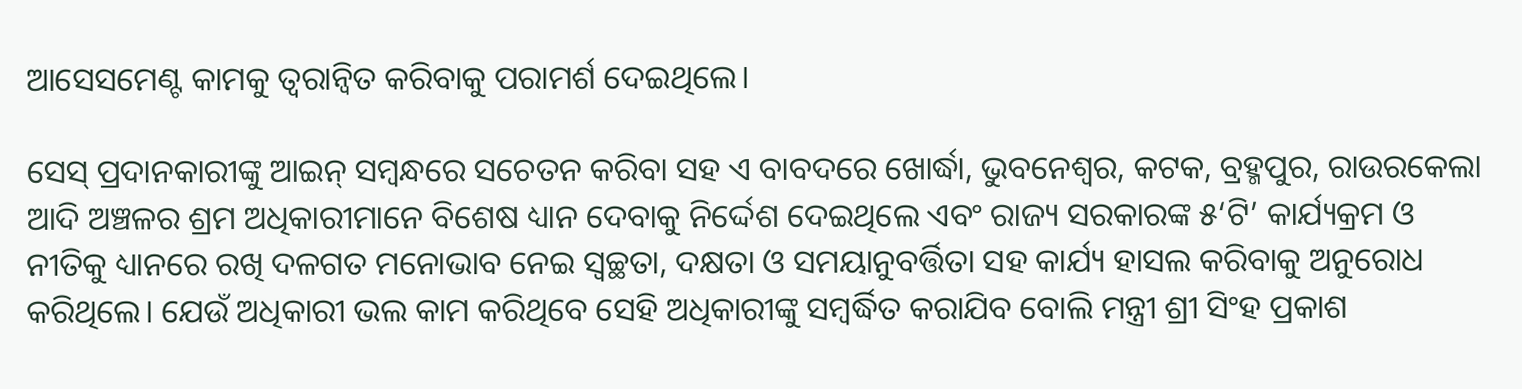ଆସେସମେଣ୍ଟ କାମକୁ ତ୍ୱରାନ୍ୱିତ କରିବାକୁ ପରାମର୍ଶ ଦେଇଥିଲେ।

ସେସ୍ ପ୍ରଦାନକାରୀଙ୍କୁ ଆଇନ୍ ସମ୍ବନ୍ଧରେ ସଚେତନ କରିବା ସହ ଏ ବାବଦରେ ଖୋର୍ଦ୍ଧା, ଭୁବନେଶ୍ୱର, କଟକ, ବ୍ରହ୍ମପୁର, ରାଉରକେଲା ଆଦି ଅଞ୍ଚଳର ଶ୍ରମ ଅଧିକାରୀମାନେ ବିଶେଷ ଧ୍ୟାନ ଦେବାକୁ ନିର୍ଦ୍ଦେଶ ଦେଇଥିଲେ ଏବଂ ରାଜ୍ୟ ସରକାରଙ୍କ ୫‘ଟି’ କାର୍ଯ୍ୟକ୍ରମ ଓ ନୀତିକୁ ଧ୍ୟାନରେ ରଖି ଦଳଗତ ମନୋଭାବ ନେଇ ସ୍ୱଚ୍ଛତା, ଦକ୍ଷତା ଓ ସମୟାନୁବର୍ତ୍ତିତା ସହ କାର୍ଯ୍ୟ ହାସଲ କରିବାକୁ ଅନୁରୋଧ କରିଥିଲେ। ଯେଉଁ ଅଧିକାରୀ ଭଲ କାମ କରିଥିବେ ସେହି ଅଧିକାରୀଙ୍କୁ ସମ୍ବର୍ଦ୍ଧିତ କରାଯିବ ବୋଲି ମନ୍ତ୍ରୀ ଶ୍ରୀ ସିଂହ ପ୍ରକାଶ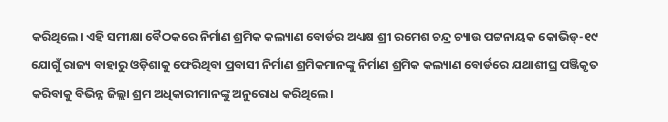କରିଥିଲେ। ଏହି ସମୀକ୍ଷା ବୈଠକରେ ନିର୍ମାଣ ଶ୍ରମିକ କଲ୍ୟାଣ ବୋର୍ଡର ଅଧ୍ୟକ୍ଷ ଶ୍ରୀ ରମେଶ ଚନ୍ଦ୍ର ଚ୍ୟାଉ ପଟ୍ଟନାୟକ କୋଭିଡ୍-୧୯ ଯୋଗୁଁ ରାଜ୍ୟ ବାହାରୁ ଓଡ଼ିଶାକୁ ଫେରିଥିବା ପ୍ରବାସୀ ନିର୍ମାଣ ଶ୍ରମିକମାନଙ୍କୁ ନିର୍ମାଣ ଶ୍ରମିକ କଲ୍ୟାଣ ବୋର୍ଡରେ ଯଥାଶୀଘ୍ର ପଞ୍ଜିକୃତ କରିବାକୁ ବିଭିନ୍ନ ଜିଲ୍ଲା ଶ୍ରମ ଅଧିକାରୀମାନଙ୍କୁ ଅନୁରୋଧ କରିଥିଲେ।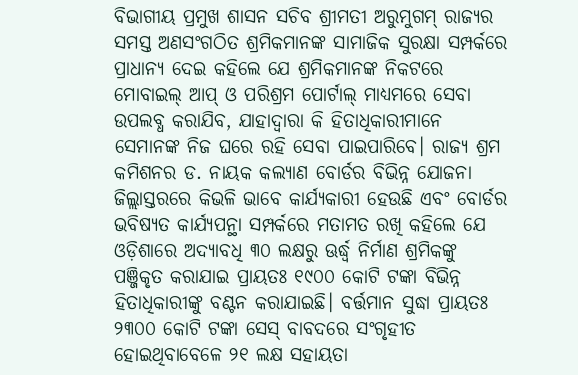ବିଭାଗୀୟ ପ୍ରମୁଖ ଶାସନ ସଚିବ ଶ୍ରୀମତୀ ଅରୁମୁଗମ୍ ରାଜ୍ୟର ସମସ୍ତ ଅଣସଂଗଠିତ ଶ୍ରମିକମାନଙ୍କ ସାମାଜିକ ସୁରକ୍ଷା ସମ୍ପର୍କରେ ପ୍ରାଧାନ୍ୟ ଦେଇ କହିଲେ ଯେ ଶ୍ରମିକମାନଙ୍କ ନିକଟରେ ମୋବାଇଲ୍ ଆପ୍ ଓ ପରିଶ୍ରମ ପୋର୍ଟାଲ୍ ମାଧ୍ୟମରେ ସେବା ଉପଲବ୍ଧ କରାଯିବ, ଯାହାଦ୍ୱାରା କି ହିତାଧିକାରୀମାନେ ସେମାନଙ୍କ ନିଜ ଘରେ ରହି ସେବା ପାଇପାରିବେ। ରାଜ୍ୟ ଶ୍ରମ କମିଶନର ଡ. ନାୟକ କଲ୍ୟାଣ ବୋର୍ଡର ବିଭିନ୍ନ ଯୋଜନା ଜିଲ୍ଲାସ୍ତରରେ କିଭଳି ଭାବେ କାର୍ଯ୍ୟକାରୀ ହେଉଛି ଏବଂ ବୋର୍ଡର ଭବିଷ୍ୟତ କାର୍ଯ୍ୟପନ୍ଥା ସମ୍ପର୍କରେ ମତାମତ ରଖି କହିଲେ ଯେ ଓଡ଼ିଶାରେ ଅଦ୍ୟାବଧି ୩୦ ଲକ୍ଷରୁ ଊର୍ଦ୍ଧ୍ୱ ନିର୍ମାଣ ଶ୍ରମିକଙ୍କୁ ପଞ୍ଜିକୃତ କରାଯାଇ ପ୍ରାୟତଃ ୧୯୦୦ କୋଟି ଟଙ୍କା ବିଭିନ୍ନ ହିତାଧିକାରୀଙ୍କୁ ବଣ୍ଟନ କରାଯାଇଛି। ବର୍ତ୍ତମାନ ସୁଦ୍ଧା ପ୍ରାୟତଃ ୨୩୦୦ କୋଟି ଟଙ୍କା ସେସ୍ ବାବଦରେ ସଂଗୃହୀତ ହୋଇଥିବାବେଳେ ୨୧ ଲକ୍ଷ ସହାୟତା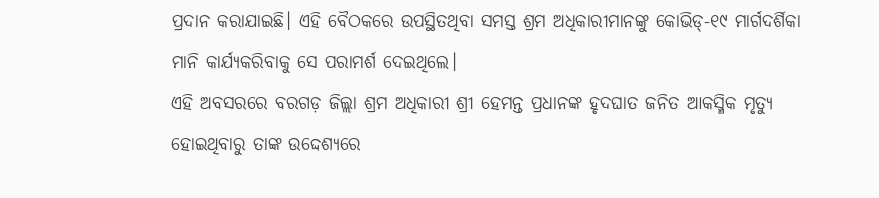ପ୍ରଦାନ କରାଯାଇଛି। ଏହି ବୈଠକରେ ଉପସ୍ଥିତଥିବା ସମସ୍ତ ଶ୍ରମ ଅଧିକାରୀମାନଙ୍କୁ କୋଭିଡ୍-୧୯ ମାର୍ଗଦର୍ଶିକା ମାନି କାର୍ଯ୍ୟକରିବାକୁ ସେ ପରାମର୍ଶ ଦେଇଥିଲେ।
ଏହି ଅବସରରେ ବରଗଡ଼ ଜିଲ୍ଲା ଶ୍ରମ ଅଧିକାରୀ ଶ୍ରୀ ହେମନ୍ତ ପ୍ରଧାନଙ୍କ ହୃଦଘାତ ଜନିତ ଆକସ୍ମିକ ମୃତ୍ୟୁ ହୋଇଥିବାରୁ ତାଙ୍କ ଉଦ୍ଦେଶ୍ୟରେ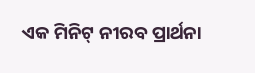ଏକ ମିନିଟ୍ ନୀରବ ପ୍ରାର୍ଥନା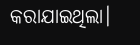କରାଯାଇଥିଲା।